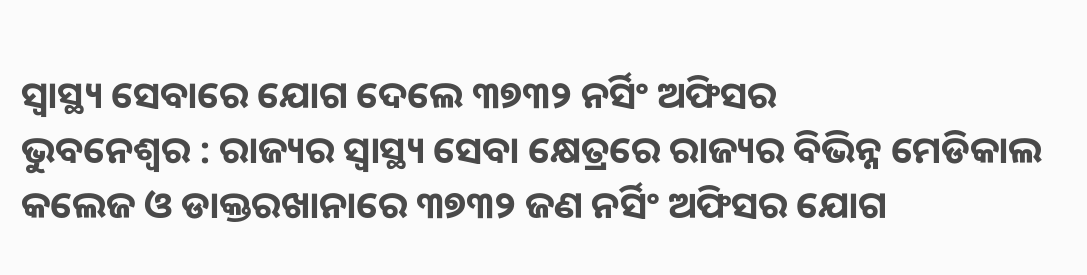ସ୍ୱାସ୍ଥ୍ୟ ସେବାରେ ଯୋଗ ଦେଲେ ୩୭୩୨ ନର୍ସିଂ ଅଫିସର
ଭୁବନେଶ୍ୱର : ରାଜ୍ୟର ସ୍ବାସ୍ଥ୍ୟ ସେବା କ୍ଷେତ୍ରରେ ରାଜ୍ୟର ବିଭିନ୍ନ ମେଡିକାଲ କଲେଜ ଓ ଡାକ୍ତରଖାନାରେ ୩୭୩୨ ଜଣ ନର୍ସିଂ ଅଫିସର ଯୋଗ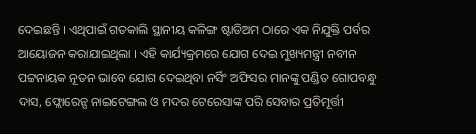ଦେଇଛନ୍ତି । ଏଥିପାଇଁ ଗତକାଲି ସ୍ଥାନୀୟ କଳିଙ୍ଗ ଷ୍ଟାଡିଅମ ଠାରେ ଏକ ନିଯୁକ୍ତି ପର୍ବର ଆୟୋଜନ କରାଯାଇଥିଲା । ଏହି କାର୍ଯ୍ୟକ୍ରମରେ ଯୋଗ ଦେଇ ମୁଖ୍ୟମନ୍ତ୍ରୀ ନବୀନ ପଟ୍ଟନାୟକ ନୂତନ ଭାବେ ଯୋଗ ଦେଇଥିବା ନର୍ସିଂ ଅଫିସର ମାନଙ୍କୁ ପଣ୍ଡିତ ଗୋପବନ୍ଧୁ ଦାସ, ଫ୍ଲୋରେନ୍ସ ନାଇଟେଙ୍ଗଲ ଓ ମଦର ଟେରେସାଙ୍କ ପରି ସେବାର ପ୍ରତିମୂର୍ତ୍ତୀ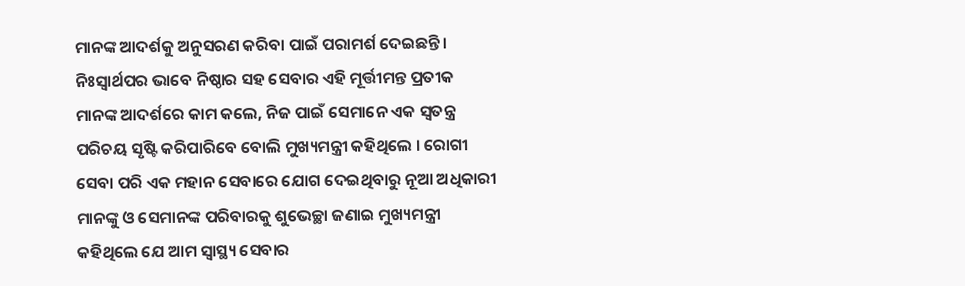ମାନଙ୍କ ଆଦର୍ଶକୁ ଅନୁସରଣ କରିବା ପାଇଁ ପରାମର୍ଶ ଦେଇଛନ୍ତି । ନିଃସ୍ବାର୍ଥପର ଭାବେ ନିଷ୍ଠାର ସହ ସେବାର ଏହି ମୂର୍ତ୍ତୀମନ୍ତ ପ୍ରତୀକ ମାନଙ୍କ ଆଦର୍ଶରେ କାମ କଲେ, ନିଜ ପାଇଁ ସେମାନେ ଏକ ସ୍ୱତନ୍ତ୍ର ପରିଚୟ ସୃଷ୍ଟି କରିପାରିବେ ବୋଲି ମୁଖ୍ୟମନ୍ତ୍ରୀ କହିଥିଲେ । ରୋଗୀ ସେବା ପରି ଏକ ମହାନ ସେବାରେ ଯୋଗ ଦେଇଥିବାରୁ ନୂଆ ଅଧିକାରୀ ମାନଙ୍କୁ ଓ ସେମାନଙ୍କ ପରିବାରକୁ ଶୁଭେଚ୍ଛା ଜଣାଇ ମୁଖ୍ୟମନ୍ତ୍ରୀ କହିଥିଲେ ଯେ ଆମ ସ୍ବାସ୍ଥ୍ୟ ସେବାର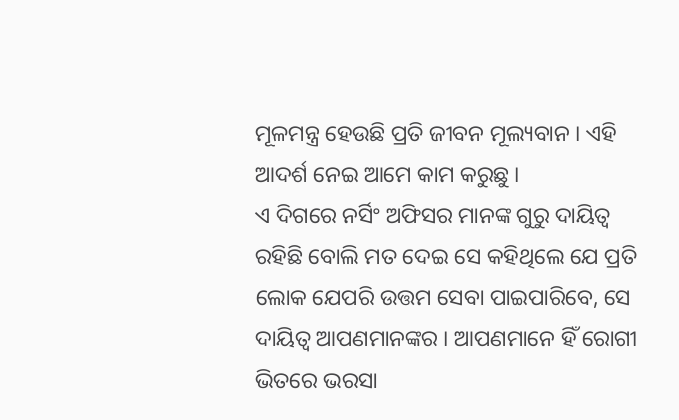ମୂଳମନ୍ତ୍ର ହେଉଛି ପ୍ରତି ଜୀବନ ମୂଲ୍ୟବାନ । ଏହି ଆଦର୍ଶ ନେଇ ଆମେ କାମ କରୁଛୁ ।
ଏ ଦିଗରେ ନର୍ସିଂ ଅଫିସର ମାନଙ୍କ ଗୁରୁ ଦାୟିତ୍ବ ରହିଛି ବୋଲି ମତ ଦେଇ ସେ କହିଥିଲେ ଯେ ପ୍ରତି ଲୋକ ଯେପରି ଉତ୍ତମ ସେବା ପାଇପାରିବେ, ସେ ଦାୟିତ୍ୱ ଆପଣମାନଙ୍କର । ଆପଣମାନେ ହିଁ ରୋଗୀ ଭିତରେ ଭରସା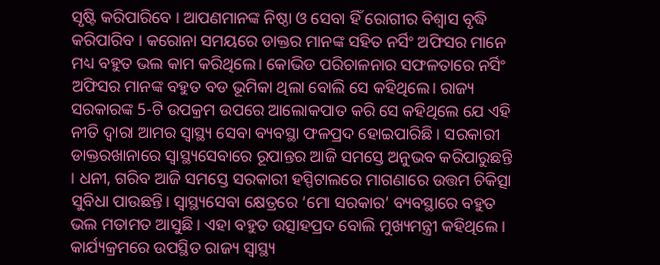ସୃଷ୍ଟି କରିପାରିବେ । ଆପଣମାନଙ୍କ ନିଷ୍ଠା ଓ ସେବା ହିଁ ରୋଗୀର ବିଶ୍ୱାସ ବୃଦ୍ଧି କରିପାରିବ । କରୋନା ସମୟରେ ଡାକ୍ତର ମାନଙ୍କ ସହିତ ନର୍ସିଂ ଅଫିସର ମାନେ ମଧ୍ୟ ବହୁତ ଭଲ କାମ କରିଥିଲେ। କୋଭିଡ ପରିଚାଳନାର ସଫଳତାରେ ନର୍ସିଂ ଅଫିସର ମାନଙ୍କ ବହୁତ ବଡ ଭୂମିକା ଥିଲା ବୋଲି ସେ କହିଥିଲେ। ରାଜ୍ୟ ସରକାରଙ୍କ 5-ଟି ଉପକ୍ରମ ଉପରେ ଆଲୋକପାତ କରି ସେ କହିଥିଲେ ଯେ ଏହି ନୀତି ଦ୍ୱାରା ଆମର ସ୍ୱାସ୍ଥ୍ୟ ସେବା ବ୍ୟବସ୍ଥା ଫଳପ୍ରଦ ହୋଇପାରିଛି । ସରକାରୀ ଡାକ୍ତରଖାନାରେ ସ୍ୱାସ୍ଥ୍ୟସେବାରେ ରୂପାନ୍ତର ଆଜି ସମସ୍ତେ ଅନୁଭବ କରିପାରୁଛନ୍ତି । ଧନୀ, ଗରିବ ଆଜି ସମସ୍ତେ ସରକାରୀ ହସ୍ପିଟାଲରେ ମାଗଣାରେ ଉତ୍ତମ ଚିକିତ୍ସା ସୁବିଧା ପାଉଛନ୍ତି। ସ୍ୱାସ୍ଥ୍ୟସେବା କ୍ଷେତ୍ରରେ ‘ମୋ ସରକାର’ ବ୍ୟବସ୍ଥାରେ ବହୁତ ଭଲ ମତାମତ ଆସୁଛି । ଏହା ବହୁତ ଉତ୍ସାହପ୍ରଦ ବୋଲି ମୁଖ୍ୟମନ୍ତ୍ରୀ କହିଥିଲେ । କାର୍ଯ୍ୟକ୍ରମରେ ଉପସ୍ଥିତ ରାଜ୍ୟ ସ୍ବାସ୍ଥ୍ୟ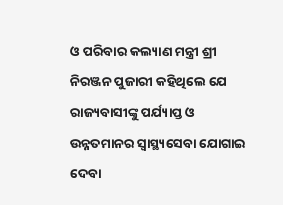ଓ ପରିବାର କଲ୍ୟାଣ ମନ୍ତ୍ରୀ ଶ୍ରୀ ନିରଞ୍ଜନ ପୁଜାରୀ କହିଥିଲେ ଯେ ରାଜ୍ୟବାସୀଙ୍କୁ ପର୍ଯ୍ୟାପ୍ତ ଓ ଉନ୍ନତମାନର ସ୍ବାସ୍ଥ୍ୟସେବା ଯୋଗାଇ ଦେବା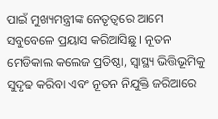ପାଇଁ ମୁଖ୍ୟମନ୍ତ୍ରୀଙ୍କ ନେତୃତ୍ବରେ ଆମେ ସବୁବେଳେ ପ୍ରୟାସ କରିଆସିଛୁ । ନୂତନ ମେଡିକାଲ କଲେଜ ପ୍ରତିଷ୍ଠା, ସ୍ବାସ୍ଥ୍ୟ ଭିତ୍ତିଭୂମିକୁ ସୁଦୃଢ କରିବା ଏବଂ ନୂତନ ନିଯୁକ୍ତି ଜରିଆରେ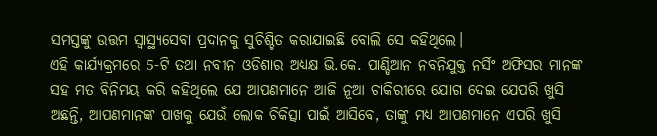ସମସ୍ତଙ୍କୁ ଉତ୍ତମ ସ୍ବାସ୍ଥ୍ୟସେବା ପ୍ରଦାନକୁ ସୁଚିଶ୍ଚିତ କରାଯାଇଛି ବୋଲି ସେ କହିଥିଲେ।
ଏହି କାର୍ଯ୍ୟକ୍ରମରେ 5-ଟି ତଥା ନବୀନ ଓଡିଶାର ଅଧ୍ୟକ୍ଷ ଭି.କେ. ପାଣ୍ଡିଆନ ନବନିଯୁକ୍ତ ନର୍ସିଂ ଅଫିସର ମାନଙ୍କ ସହ ମତ ବିନିମୟ କରି କହିଥିଲେ ଯେ ଆପଣମାନେ ଆଜି ନୂଆ ଚାକିରୀରେ ଯୋଗ ଦେଇ ଯେପରି ଖୁସି ଅଛନ୍ତି, ଆପଣମାନଙ୍କ ପାଖକୁ ଯେଉଁ ଲୋକ ଚିକିତ୍ସା ପାଇଁ ଆସିବେ, ତାଙ୍କୁ ମଧ୍ୟ ଆପଣମାନେ ଏପରି ଖୁସି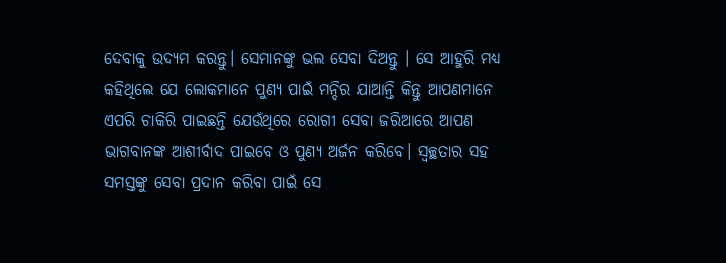ଦେବାକୁ ଉଦ୍ୟମ କରନ୍ତୁ। ସେମାନଙ୍କୁ ଭଲ ସେବା ଦିଅନ୍ତୁ । ସେ ଆହୁରି ମଧ୍ୟ କହିଥିଲେ ଯେ ଲୋକମାନେ ପୁଣ୍ୟ ପାଇଁ ମନ୍ଦିର ଯାଆନ୍ତି କିନ୍ତୁ ଆପଣମାନେ ଏପରି ଚାକିରି ପାଇଛନ୍ତି ଯେଉଁଥିରେ ରୋଗୀ ସେବା ଜରିଆରେ ଆପଣ ଭାଗବାନଙ୍କ ଆଶୀର୍ବାଦ ପାଇବେ ଓ ପୁଣ୍ୟ ଅର୍ଜନ କରିବେ। ସ୍ୱଚ୍ଛତାର ସହ ସମସ୍ତଙ୍କୁ ସେବା ପ୍ରଦାନ କରିବା ପାଇଁ ସେ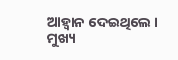ଆହ୍ୱାନ ଦେଇଥିଲେ । ମୁଖ୍ୟ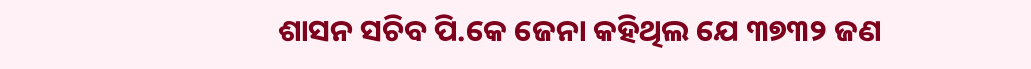ଶାସନ ସଚିବ ପି.କେ ଜେନା କହିଥିଲ ଯେ ୩୭୩୨ ଜଣ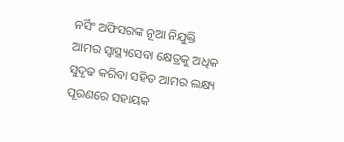ନର୍ସିଂ ଅଫିସରଙ୍କ ନୂଆ ନିଯୁକ୍ତି ଆମର ସ୍ୱାସ୍ଥ୍ୟସେବା କ୍ଷେତ୍ରକୁ ଅଧିକ ସୁଦୃଢ କରିବା ସହିତ ଆମର ଲକ୍ଷ୍ୟ ପୂରଣରେ ସହାୟକ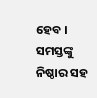ହେବ । ସମସ୍ତଙ୍କୁ ନିଷ୍ଠାର ସହ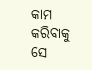କାମ କରିବାକୁ ସେ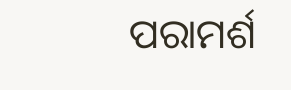ପରାମର୍ଶ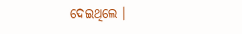ଦେଇଥିଲେ ।